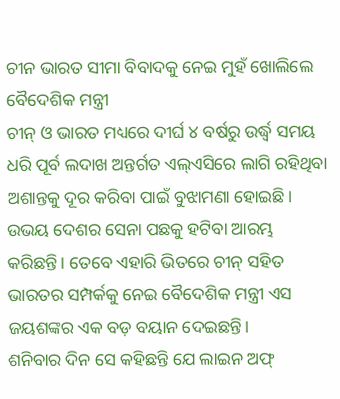ଚୀନ ଭାରତ ସୀମା ବିବାଦକୁ ନେଇ ମୁହଁ ଖୋଲିଲେ ବୈଦେଶିକ ମନ୍ତ୍ରୀ
ଚୀନ୍ ଓ ଭାରତ ମଧ୍ୟରେ ଦୀର୍ଘ ୪ ବର୍ଷରୁ ଉର୍ଦ୍ଧ୍ୱ ସମୟ ଧରି ପୂର୍ବ ଲଦାଖ ଅନ୍ତର୍ଗତ ଏଲ୍ଏସିରେ ଲାଗି ରହିଥିବା ଅଶାନ୍ତକୁ ଦୂର କରିବା ପାଇଁ ବୁଝାମଣା ହୋଇଛି। ଉଭୟ ଦେଶର ସେନା ପଛକୁ ହଟିବା ଆରମ୍ଭ କରିଛନ୍ତି। ତେବେ ଏହାରି ଭିତରେ ଚୀନ୍ ସହିତ ଭାରତର ସମ୍ପର୍କକୁ ନେଇ ବୈଦେଶିକ ମନ୍ତ୍ରୀ ଏସ ଜୟଶଙ୍କର ଏକ ବଡ଼ ବୟାନ ଦେଇଛନ୍ତି।
ଶନିବାର ଦିନ ସେ କହିଛନ୍ତି ଯେ ଲାଇନ ଅଫ୍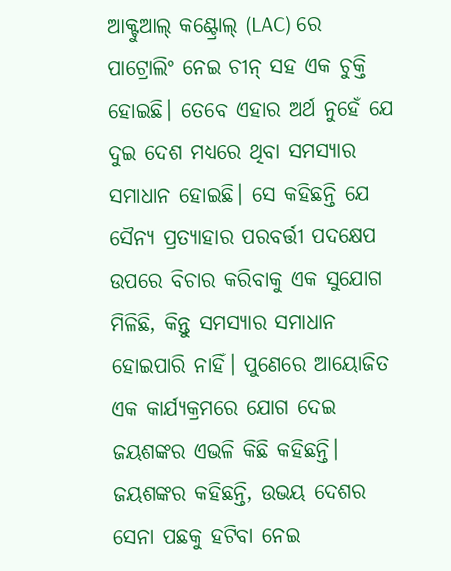ଆକ୍ଟୁଆଲ୍ କଣ୍ଟ୍ରୋଲ୍ (LAC) ରେ ପାଟ୍ରୋଲିଂ ନେଇ ଚୀନ୍ ସହ ଏକ ଚୁକ୍ତି ହୋଇଛି। ତେବେ ଏହାର ଅର୍ଥ ନୁହେଁ ଯେ ଦୁଇ ଦେଶ ମଧ୍ୟରେ ଥିବା ସମସ୍ୟାର ସମାଧାନ ହୋଇଛି। ସେ କହିଛନ୍ତି ଯେ ସୈନ୍ୟ ପ୍ରତ୍ୟାହାର ପରବର୍ତ୍ତୀ ପଦକ୍ଷେପ ଉପରେ ବିଚାର କରିବାକୁ ଏକ ସୁଯୋଗ ମିଳିଛି, କିନ୍ତୁ ସମସ୍ୟାର ସମାଧାନ ହୋଇପାରି ନାହିଁ। ପୁଣେରେ ଆୟୋଜିତ ଏକ କାର୍ଯ୍ୟକ୍ରମରେ ଯୋଗ ଦେଇ ଜୟଶଙ୍କର ଏଭଳି କିଛି କହିଛନ୍ତି।
ଜୟଶଙ୍କର କହିଛନ୍ତି, ଉଭୟ ଦେଶର ସେନା ପଛକୁ ହଟିବା ନେଇ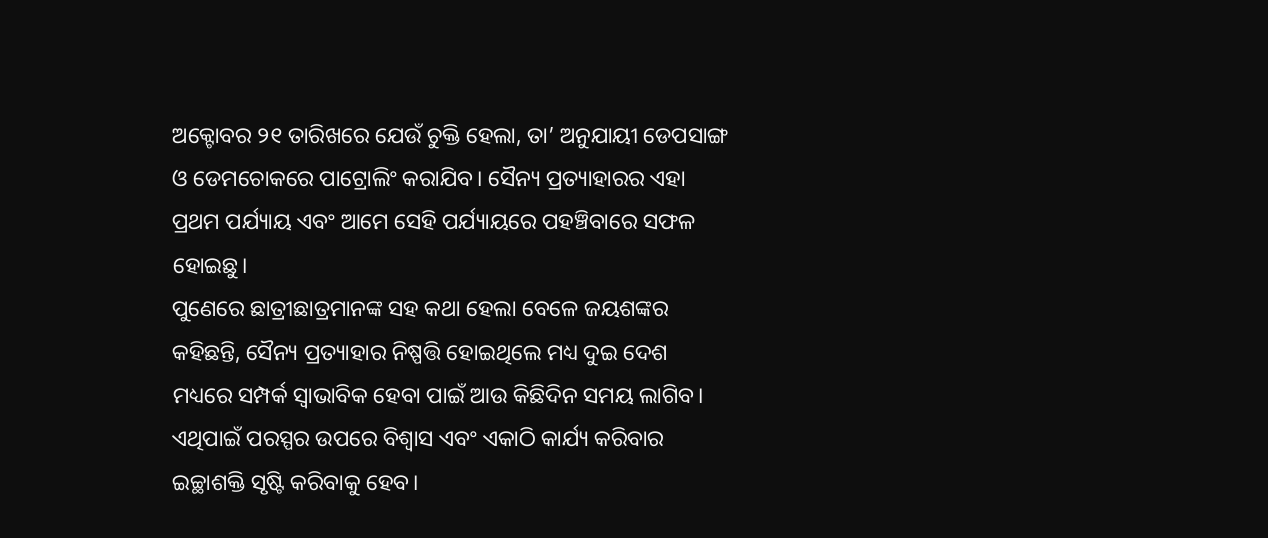ଅକ୍ଟୋବର ୨୧ ତାରିଖରେ ଯେଉଁ ଚୁକ୍ତି ହେଲା, ତା’ ଅନୁଯାୟୀ ଡେପସାଙ୍ଗ ଓ ଡେମଚୋକରେ ପାଟ୍ରୋଲିଂ କରାଯିବ। ସୈନ୍ୟ ପ୍ରତ୍ୟାହାରର ଏହା ପ୍ରଥମ ପର୍ଯ୍ୟାୟ ଏବଂ ଆମେ ସେହି ପର୍ଯ୍ୟାୟରେ ପହଞ୍ଚିବାରେ ସଫଳ ହୋଇଛୁ।
ପୁଣେରେ ଛାତ୍ରୀଛାତ୍ରମାନଙ୍କ ସହ କଥା ହେଲା ବେଳେ ଜୟଶଙ୍କର କହିଛନ୍ତି, ସୈନ୍ୟ ପ୍ରତ୍ୟାହାର ନିଷ୍ପତ୍ତି ହୋଇଥିଲେ ମଧ୍ୟ ଦୁଇ ଦେଶ ମଧ୍ୟରେ ସମ୍ପର୍କ ସ୍ୱାଭାବିକ ହେବା ପାଇଁ ଆଉ କିଛିଦିନ ସମୟ ଲାଗିବ। ଏଥିପାଇଁ ପରସ୍ପର ଉପରେ ବିଶ୍ୱାସ ଏବଂ ଏକାଠି କାର୍ଯ୍ୟ କରିବାର ଇଚ୍ଛାଶକ୍ତି ସୃଷ୍ଟି କରିବାକୁ ହେବ।